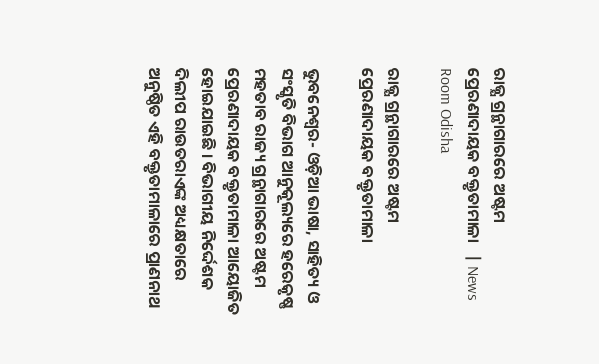ରାଜ୍ଯ ଗ୍ରନ୍ଥାଗାରରେ ଅଷ୍ଟମ ପ୍ରେରଣାଦାୟକ ବକ୍ତୃତାମାଳା   | News Room Odisha

ରାଜ୍ଯ ଗ୍ରନ୍ଥାଗାରରେ ଅଷ୍ଟମ ପ୍ରେରଣାଦାୟକ ବକ୍ତୃତାମାଳା

ଭୁବନେଶ୍ୱର- ଓଡ଼ିଆ ଭାଷା, ସାହିତ୍ୟ ଓ ସଂସ୍କୃତି ବିଭାଗ ଆନୁକୂଲ୍ୟରେ ହରେକୃଷ୍ଣ ମହତାବ ରାଜ୍ୟ ଗ୍ରନ୍ଥାଗାରରେ ଅଷ୍ଟମ ପ୍ରେରଣାଦାୟକ ବକ୍ତୃତାମାଳା ଆୟୋଜିତ ହୋଇଯାଇଛି । ବିଭାଗୀୟ ନିର୍ଦ୍ଦେଶକ ଦିଲୀପ ରାଉତରାଏଙ୍କ ଅଧ୍ୟକ୍ଷତାରେ ଅନୁଷ୍ଠିତ ଏହି ବକ୍ତୃତାମାଳାରେ ପ୍ରାଣନାଥ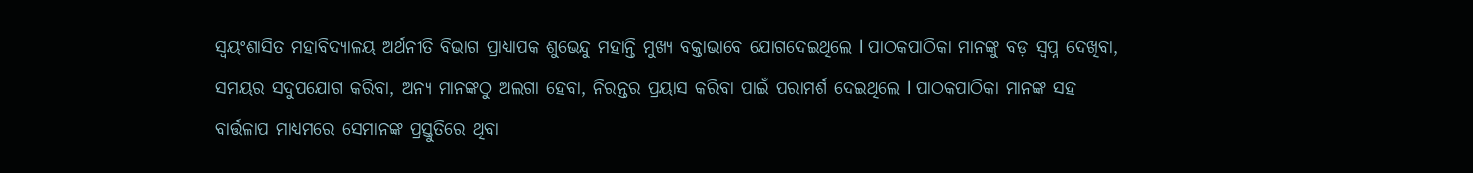ସ୍ବୟଂଶାସିତ ମହାବିଦ୍ୟାଳୟ ଅର୍ଥନୀତି ବିଭାଗ ପ୍ରାଧ୍ୟାପକ ଶୁଭେନ୍ଦୁ ମହାନ୍ତି ମୁଖ୍ୟ ବକ୍ତାଭାବେ ଯୋଗଦେଇଥିଲେ l ପାଠକପାଠିକା ମାନଙ୍କୁ ବଡ଼ ସ୍ଵପ୍ନ ଦେଖିବା, ସମୟର ସଦୁପଯୋଗ କରିବା, ଅନ୍ୟ ମାନଙ୍କଠୁ ଅଲଗା ହେବା, ନିରନ୍ତର ପ୍ରୟାସ କରିବା ପାଇଁ ପରାମର୍ଶ ଦେଇଥିଲେ l ପାଠକପାଠିକା ମାନଙ୍କ ସହ ବାର୍ତ୍ତଳାପ ମାଧ୍ୟମରେ ସେମାନଙ୍କ ପ୍ରସ୍ତୁତିରେ ଥିବା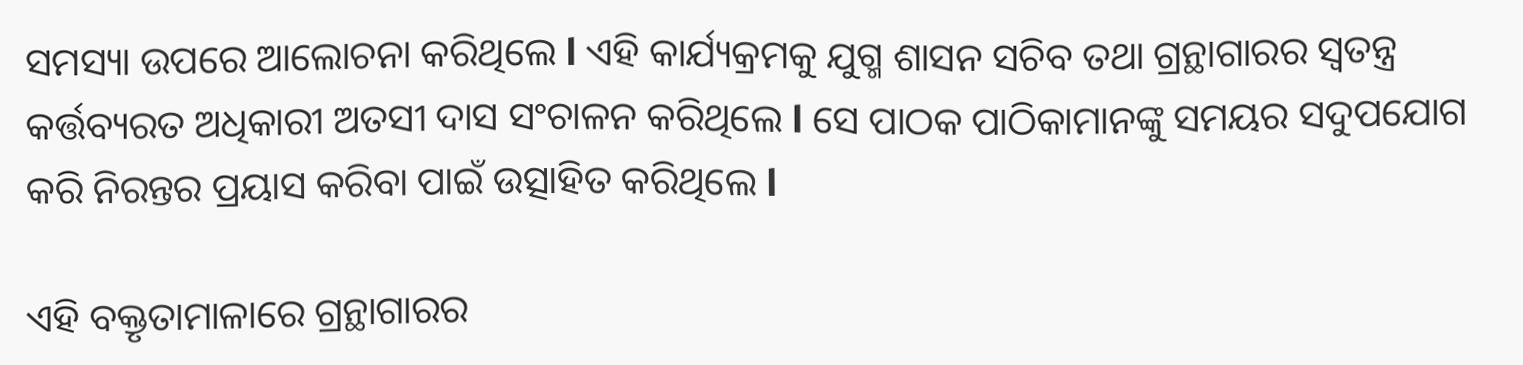ସମସ୍ୟା ଉପରେ ଆଲୋଚନା କରିଥିଲେ l ଏହି କାର୍ଯ୍ୟକ୍ରମକୁ ଯୁଗ୍ମ ଶାସନ ସଚିବ ତଥା ଗ୍ରନ୍ଥାଗାରର ସ୍ୱତନ୍ତ୍ର କର୍ତ୍ତବ୍ୟରତ ଅଧିକାରୀ ଅତସୀ ଦାସ ସଂଚାଳନ କରିଥିଲେ l ସେ ପାଠକ ପାଠିକାମାନଙ୍କୁ ସମୟର ସଦୁପଯୋଗ କରି ନିରନ୍ତର ପ୍ରୟାସ କରିବା ପାଇଁ ଉତ୍ସାହିତ କରିଥିଲେ l

ଏହି ବକ୍ତୃତାମାଳାରେ ଗ୍ରନ୍ଥାଗାରର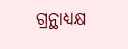ଗ୍ରନ୍ଥାଧ୍ୟକ୍ଷ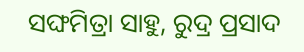ସଙ୍ଘମିତ୍ରା ସାହୁ, ରୁଦ୍ର ପ୍ରସାଦ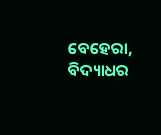ବେହେରା, ବିଦ୍ୟାଧର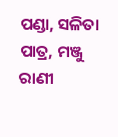ପଣ୍ଡା, ସଳିତା ପାତ୍ର, ମଞ୍ଜୁ ରାଣୀ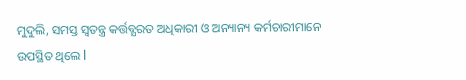ମୁଦୁଲି, ସମସ୍ତ ସ୍ଵତନ୍ତ୍ର କର୍ତ୍ତବ୍ଯରତ ଅଧିକାରୀ ଓ ଅନ୍ୟାନ୍ୟ କର୍ମଚାରୀମାନେ ଉପସ୍ଥିତ ଥିଲେ l